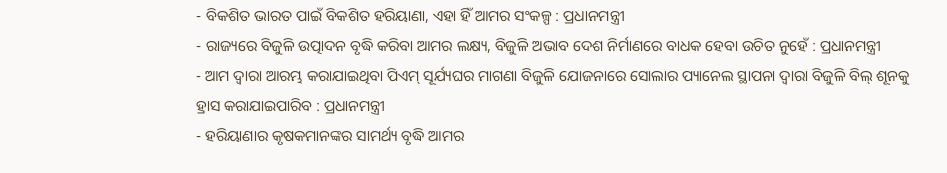- ବିକଶିତ ଭାରତ ପାଇଁ ବିକଶିତ ହରିୟାଣା, ଏହା ହିଁ ଆମର ସଂକଳ୍ପ : ପ୍ରଧାନମନ୍ତ୍ରୀ
- ରାଜ୍ୟରେ ବିଜୁଳି ଉତ୍ପାଦନ ବୃଦ୍ଧି କରିବା ଆମର ଲକ୍ଷ୍ୟ, ବିଜୁଳି ଅଭାବ ଦେଶ ନିର୍ମାଣରେ ବାଧକ ହେବା ଉଚିତ ନୁହେଁ : ପ୍ରଧାନମନ୍ତ୍ରୀ
- ଆମ ଦ୍ୱାରା ଆରମ୍ଭ କରାଯାଇଥିବା ପିଏମ୍ ସୂର୍ଯ୍ୟଘର ମାଗଣା ବିଜୁଳି ଯୋଜନାରେ ସୋଲାର ପ୍ୟାନେଲ ସ୍ଥାପନା ଦ୍ୱାରା ବିଜୁଳି ବିଲ୍ ଶୂନକୁ ହ୍ରାସ କରାଯାଇପାରିବ : ପ୍ରଧାନମନ୍ତ୍ରୀ
- ହରିୟାଣାର କୃଷକମାନଙ୍କର ସାମର୍ଥ୍ୟ ବୃଦ୍ଧି ଆମର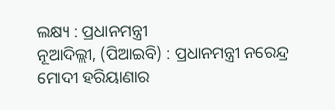ଲକ୍ଷ୍ୟ : ପ୍ରଧାନମନ୍ତ୍ରୀ
ନୂଆଦିଲ୍ଲୀ, (ପିଆଇବି) : ପ୍ରଧାନମନ୍ତ୍ରୀ ନରେନ୍ଦ୍ର ମୋଦୀ ହରିୟାଣାର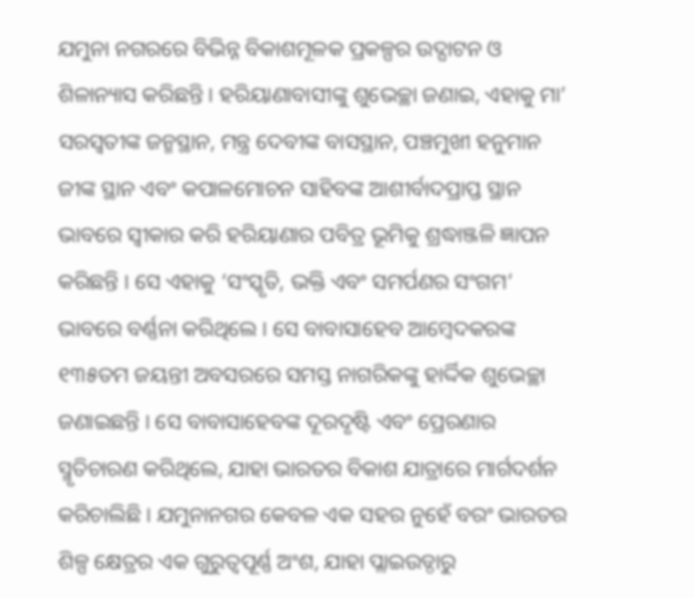ଯମୁନା ନଗରରେ ବିଭିନ୍ନ ବିକାଶମୂଳକ ପ୍ରକଳ୍ପର ଉଦ୍ଘାଟନ ଓ ଶିଳାନ୍ୟାସ କରିଛନ୍ତି । ହରିୟାଣାବାସୀଙ୍କୁ ଶୁଭେଚ୍ଛା ଜଣାଇ, ଏହାକୁ ମା’ ସରସ୍ୱତୀଙ୍କ ଜନ୍ମସ୍ଥାନ, ମନ୍ତ୍ର ଦେବୀଙ୍କ ବାସସ୍ଥାନ, ପଞ୍ଚମୁଖୀ ହନୁମାନ ଜୀଙ୍କ ସ୍ଥାନ ଏବଂ କପାଳମୋଚନ ସାହିବଙ୍କ ଆଶୀର୍ବାଦପ୍ରାପ୍ତ ସ୍ଥାନ ଭାବରେ ସ୍ୱୀକାର କରି ହରିୟାଣାର ପବିତ୍ର ଭୂମିକୁ ଶ୍ରଦ୍ଧାଞ୍ଜଳି ଜ୍ଞାପନ କରିଛନ୍ତି । ସେ ଏହାକୁ ‘ସଂସ୍କୃତି, ଭକ୍ତି ଏବଂ ସମର୍ପଣର ସଂଗମ’ ଭାବରେ ବର୍ଣ୍ଣନା କରିଥିଲେ । ସେ ବାବାସାହେବ ଆମ୍ବେଦକରଙ୍କ ୧୩୫ତମ ଜୟନ୍ତୀ ଅବସରରେ ସମସ୍ତ ନାଗରିକଙ୍କୁ ହାର୍ଦ୍ଦିକ ଶୁଭେଚ୍ଛା ଜଣାଇଛନ୍ତି । ସେ ବାବାସାହେବଙ୍କ ଦୂରଦୃଷ୍ଟି ଏବଂ ପ୍ରେରଣାର ସ୍ମୃତିଚାରଣ କରିଥିଲେ, ଯାହା ଭାରତର ବିକାଶ ଯାତ୍ରାରେ ମାର୍ଗଦର୍ଶନ କରିଚାଲିଛି । ଯମୁନାନଗର କେବଳ ଏକ ସହର ନୁହେଁ ବରଂ ଭାରତର ଶିଳ୍ପ କ୍ଷେତ୍ରର ଏକ ଗୁରୁତ୍ୱପୂର୍ଣ୍ଣ ଅଂଶ, ଯାହା ପ୍ଲାଇଉଡ୍ଠାରୁ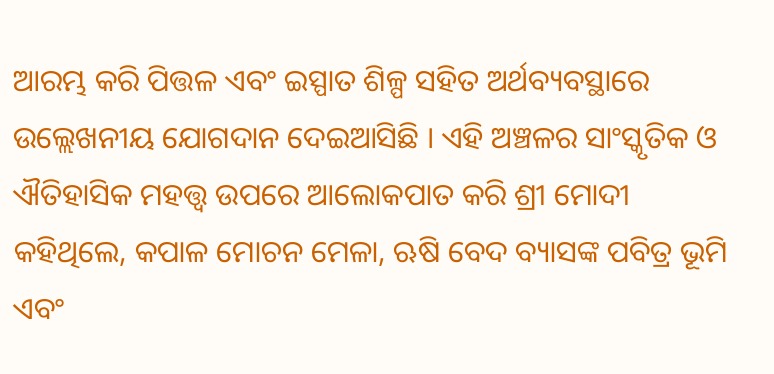ଆରମ୍ଭ କରି ପିତ୍ତଳ ଏବଂ ଇସ୍ପାତ ଶିଳ୍ପ ସହିତ ଅର୍ଥବ୍ୟବସ୍ଥାରେ ଉଲ୍ଲେଖନୀୟ ଯୋଗଦାନ ଦେଇଆସିଛି । ଏହି ଅଞ୍ଚଳର ସାଂସ୍କୃତିକ ଓ ଐତିହାସିକ ମହତ୍ତ୍ୱ ଉପରେ ଆଲୋକପାତ କରି ଶ୍ରୀ ମୋଦୀ କହିଥିଲେ, କପାଳ ମୋଚନ ମେଳା, ଋଷି ବେଦ ବ୍ୟାସଙ୍କ ପବିତ୍ର ଭୂମି ଏବଂ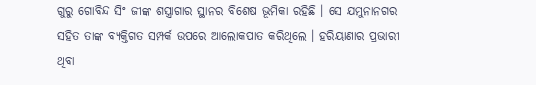ଗୁରୁ ଗୋବିନ୍ଦ ସିଂ ଜୀଙ୍କ ଶସ୍ତ୍ରାଗାର ସ୍ଥାନର ବିଶେଷ ଭୂମିକା ରହିଛି । ସେ ଯମୁନାନଗର ସହିତ ତାଙ୍କ ବ୍ୟକ୍ତିଗତ ସମ୍ପର୍କ ଉପରେ ଆଲୋକପାତ କରିଥିଲେ । ହରିୟାଣାର ପ୍ରଭାରୀ ଥିବା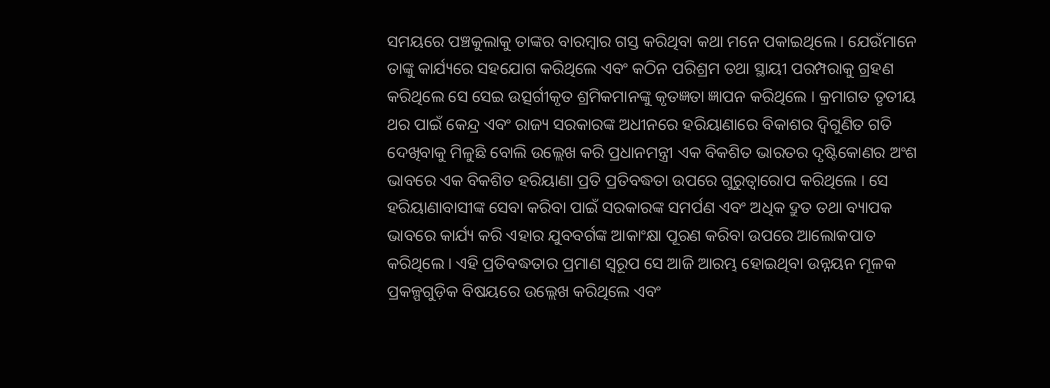ସମୟରେ ପଞ୍ଚକୁଲାକୁ ତାଙ୍କର ବାରମ୍ବାର ଗସ୍ତ କରିଥିବା କଥା ମନେ ପକାଇଥିଲେ । ଯେଉଁମାନେ ତାଙ୍କୁ କାର୍ଯ୍ୟରେ ସହଯୋଗ କରିଥିଲେ ଏବଂ କଠିନ ପରିଶ୍ରମ ତଥା ସ୍ଥାୟୀ ପରମ୍ପରାକୁ ଗ୍ରହଣ କରିଥିଲେ ସେ ସେଇ ଉତ୍ସର୍ଗୀକୃତ ଶ୍ରମିକମାନଙ୍କୁ କୃତଜ୍ଞତା ଜ୍ଞାପନ କରିଥିଲେ । କ୍ରମାଗତ ତୃତୀୟ ଥର ପାଇଁ କେନ୍ଦ୍ର ଏବଂ ରାଜ୍ୟ ସରକାରଙ୍କ ଅଧୀନରେ ହରିୟାଣାରେ ବିକାଶର ଦ୍ୱିଗୁଣିତ ଗତି ଦେଖିବାକୁ ମିଳୁଛି ବୋଲି ଉଲ୍ଲେଖ କରି ପ୍ରଧାନମନ୍ତ୍ରୀ ଏକ ବିକଶିତ ଭାରତର ଦୃଷ୍ଟିକୋଣର ଅଂଶ ଭାବରେ ଏକ ବିକଶିତ ହରିୟାଣା ପ୍ରତି ପ୍ରତିବଦ୍ଧତା ଉପରେ ଗୁରୁତ୍ୱାରୋପ କରିଥିଲେ । ସେ ହରିୟାଣାବାସୀଙ୍କ ସେବା କରିବା ପାଇଁ ସରକାରଙ୍କ ସମର୍ପଣ ଏବଂ ଅଧିକ ଦ୍ରୁତ ତଥା ବ୍ୟାପକ ଭାବରେ କାର୍ଯ୍ୟ କରି ଏହାର ଯୁବବର୍ଗଙ୍କ ଆକାଂକ୍ଷା ପୂରଣ କରିବା ଉପରେ ଆଲୋକପାତ କରିଥିଲେ । ଏହି ପ୍ରତିବଦ୍ଧତାର ପ୍ରମାଣ ସ୍ୱରୂପ ସେ ଆଜି ଆରମ୍ଭ ହୋଇଥିବା ଉନ୍ନୟନ ମୂଳକ ପ୍ରକଳ୍ପଗୁଡ଼ିକ ବିଷୟରେ ଉଲ୍ଲେଖ କରିଥିଲେ ଏବଂ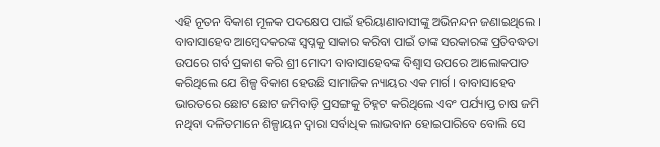ଏହି ନୂତନ ବିକାଶ ମୂଳକ ପଦକ୍ଷେପ ପାଇଁ ହରିୟାଣାବାସୀଙ୍କୁ ଅଭିନନ୍ଦନ ଜଣାଇଥିଲେ । ବାବାସାହେବ ଆମ୍ବେଦକରଙ୍କ ସ୍ୱପ୍ନକୁ ସାକାର କରିବା ପାଇଁ ତାଙ୍କ ସରକାରଙ୍କ ପ୍ରତିବଦ୍ଧତା ଉପରେ ଗର୍ବ ପ୍ରକାଶ କରି ଶ୍ରୀ ମୋଦୀ ବାବାସାହେବଙ୍କ ବିଶ୍ୱାସ ଉପରେ ଆଲୋକପାତ କରିଥିଲେ ଯେ ଶିଳ୍ପ ବିକାଶ ହେଉଛି ସାମାଜିକ ନ୍ୟାୟର ଏକ ମାର୍ଗ । ବାବାସାହେବ ଭାରତରେ ଛୋଟ ଛୋଟ ଜମିବାଡ଼ି ପ୍ରସଙ୍ଗକୁ ଚିହ୍ନଟ କରିଥିଲେ ଏବଂ ପର୍ଯ୍ୟାପ୍ତ ଚାଷ ଜମି ନଥିବା ଦଳିତମାନେ ଶିଳ୍ପାୟନ ଦ୍ୱାରା ସର୍ବାଧିକ ଲାଭବାନ ହୋଇପାରିବେ ବୋଲି ସେ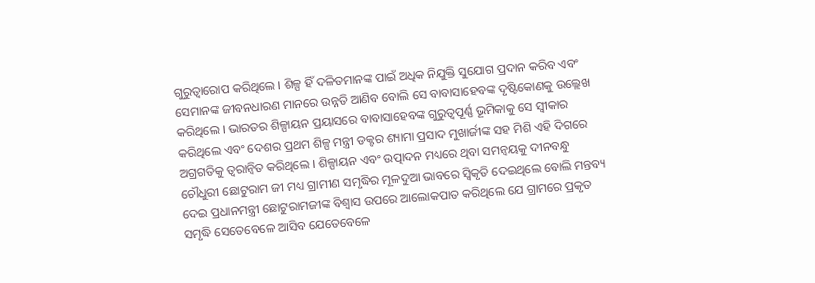ଗୁରୁତ୍ୱାରୋପ କରିଥିଲେ । ଶିଳ୍ପ ହିଁ ଦଳିତମାନଙ୍କ ପାଇଁ ଅଧିକ ନିଯୁକ୍ତି ସୁଯୋଗ ପ୍ରଦାନ କରିବ ଏବଂ ସେମାନଙ୍କ ଜୀବନଧାରଣ ମାନରେ ଉନ୍ନତି ଆଣିବ ବୋଲି ସେ ବାବାସାହେବଙ୍କ ଦୃଷ୍ଟିକୋଣକୁ ଉଲ୍ଲେଖ କରିଥିଲେ । ଭାରତର ଶିଳ୍ପାୟନ ପ୍ରୟାସରେ ବାବାସାହେବଙ୍କ ଗୁରୁତ୍ୱପୂର୍ଣ୍ଣ ଭୂମିକାକୁ ସେ ସ୍ୱୀକାର କରିଥିଲେ ଏବଂ ଦେଶର ପ୍ରଥମ ଶିଳ୍ପ ମନ୍ତ୍ରୀ ଡକ୍ଟର ଶ୍ୟାମା ପ୍ରସାଦ ମୁଖାର୍ଜୀଙ୍କ ସହ ମିଶି ଏହି ଦିଗରେ ଅଗ୍ରଗତିକୁ ତ୍ୱରାନ୍ୱିତ କରିଥିଲେ । ଶିଳ୍ପାୟନ ଏବଂ ଉତ୍ପାଦନ ମଧ୍ୟରେ ଥିବା ସମନ୍ୱୟକୁ ଦୀନବନ୍ଧୁ ଚୌଧୁରୀ ଛୋଟୁରାମ ଜୀ ମଧ୍ୟ ଗ୍ରାମୀଣ ସମୃଦ୍ଧିର ମୂଳଦୁଆ ଭାବରେ ସ୍ୱିକୃତି ଦେଇଥିଲେ ବୋଲି ମନ୍ତବ୍ୟ ଦେଇ ପ୍ରଧାନମନ୍ତ୍ରୀ ଛୋଟୁରାମଜୀଙ୍କ ବିଶ୍ୱାସ ଉପରେ ଆଲୋକପାତ କରିଥିଲେ ଯେ ଗ୍ରାମରେ ପ୍ରକୃତ ସମୃଦ୍ଧି ସେତେବେଳେ ଆସିବ ଯେତେବେଳେ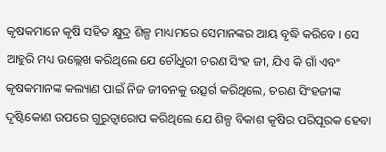କୃଷକମାନେ କୃଷି ସହିତ କ୍ଷୁଦ୍ର ଶିଳ୍ପ ମାଧ୍ୟମରେ ସେମାନଙ୍କର ଆୟ ବୃଦ୍ଧି କରିବେ । ସେ ଆହୁରି ମଧ୍ୟ ଉଲ୍ଲେଖ କରିଥିଲେ ଯେ ଚୌଧୁରୀ ଚରଣ ସିଂହ ଜୀ, ଯିଏ କି ଗାଁ ଏବଂ କୃଷକମାନଙ୍କ କଲ୍ୟାଣ ପାଇଁ ନିଜ ଜୀବନକୁ ଉତ୍ସର୍ଗ କରିଥିଲେ, ଚରଣ ସିଂହଜୀଙ୍କ ଦୃଷ୍ଟିକୋଣ ଉପରେ ଗୁରୁତ୍ୱାରୋପ କରିଥିଲେ ଯେ ଶିଳ୍ପ ବିକାଶ କୃଷିର ପରିପୂରକ ହେବା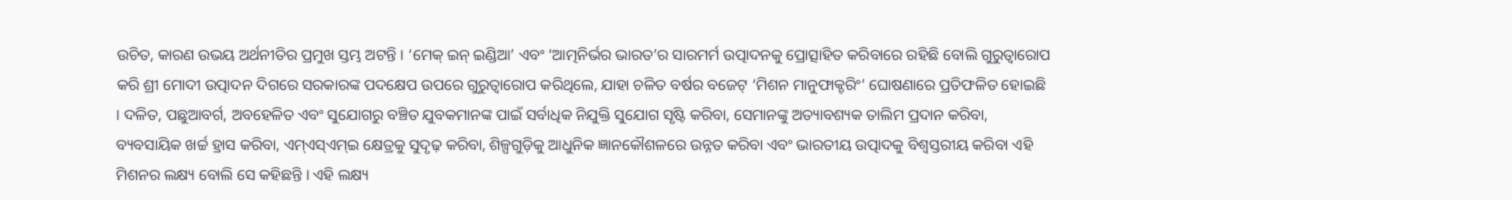ଉଚିତ, କାରଣ ଉଭୟ ଅର୍ଥନୀତିର ପ୍ରମୁଖ ସ୍ତମ୍ଭ ଅଟନ୍ତି । ‘ମେକ୍ ଇନ୍ ଇଣ୍ଡିଆ’ ଏବଂ ‘ଆତ୍ମନିର୍ଭର ଭାରତ’ର ସାରମର୍ମ ଉତ୍ପାଦନକୁ ପ୍ରୋତ୍ସାହିତ କରିବାରେ ରହିଛି ବୋଲି ଗୁରୁତ୍ୱାରୋପ କରି ଶ୍ରୀ ମୋଦୀ ଉତ୍ପାଦନ ଦିଗରେ ସରକାରଙ୍କ ପଦକ୍ଷେପ ଉପରେ ଗୁରୁତ୍ୱାରୋପ କରିଥିଲେ, ଯାହା ଚଳିତ ବର୍ଷର ବଜେଟ୍ ‘ମିଶନ ମାନୁଫାକ୍ଚରିଂ’ ଘୋଷଣାରେ ପ୍ରତିଫଳିତ ହୋଇଛି । ଦଳିତ, ପଛୁଆବର୍ଗ, ଅବହେଳିତ ଏବଂ ସୁଯୋଗରୁ ବଞ୍ଚିତ ଯୁବକମାନଙ୍କ ପାଇଁ ସର୍ବାଧିକ ନିଯୁକ୍ତି ସୁଯୋଗ ସୃଷ୍ଟି କରିବା, ସେମାନଙ୍କୁ ଅତ୍ୟାବଶ୍ୟକ ତାଲିମ ପ୍ରଦାନ କରିବା, ବ୍ୟବସାୟିକ ଖର୍ଚ୍ଚ ହ୍ରାସ କରିବା, ଏମ୍ଏସ୍ଏମ୍ଇ କ୍ଷେତ୍ରକୁ ସୁଦୃଢ଼ କରିବା, ଶିଳ୍ପଗୁଡ଼ିକୁ ଆଧୁନିକ ଜ୍ଞାନକୌଶଳରେ ଉନ୍ନତ କରିବା ଏବଂ ଭାରତୀୟ ଉତ୍ପାଦକୁ ବିଶ୍ୱସ୍ତରୀୟ କରିବା ଏହି ମିଶନର ଲକ୍ଷ୍ୟ ବୋଲି ସେ କହିଛନ୍ତି । ଏହି ଲକ୍ଷ୍ୟ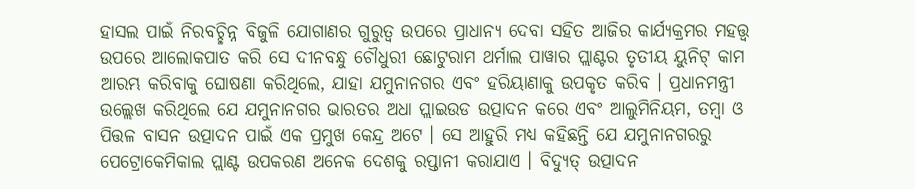ହାସଲ ପାଇଁ ନିରବଚ୍ଛିନ୍ନ ବିଜୁଳି ଯୋଗାଣର ଗୁରୁତ୍ୱ ଉପରେ ପ୍ରାଧାନ୍ୟ ଦେବା ସହିତ ଆଜିର କାର୍ଯ୍ୟକ୍ରମର ମହତ୍ତ୍ୱ ଉପରେ ଆଲୋକପାତ କରି ସେ ଦୀନବନ୍ଧୁ ଚୌଧୁରୀ ଛୋଟୁରାମ ଥର୍ମାଲ ପାୱାର ପ୍ଲାଣ୍ଟର ତୃତୀୟ ୟୁନିଟ୍ କାମ ଆରମ୍ଭ କରିବାକୁ ଘୋଷଣା କରିଥିଲେ, ଯାହା ଯମୁନାନଗର ଏବଂ ହରିୟାଣାକୁ ଉପକୃତ କରିବ । ପ୍ରଧାନମନ୍ତ୍ରୀ ଉଲ୍ଲେଖ କରିଥିଲେ ଯେ ଯମୁନାନଗର ଭାରତର ଅଧା ପ୍ଲାଇଉଡ ଉତ୍ପାଦନ କରେ ଏବଂ ଆଲୁମିନିୟମ, ତମ୍ବା ଓ ପିତ୍ତଳ ବାସନ ଉତ୍ପାଦନ ପାଇଁ ଏକ ପ୍ରମୁଖ କେନ୍ଦ୍ର ଅଟେ । ସେ ଆହୁରି ମଧ୍ୟ କହିଛନ୍ତି ଯେ ଯମୁନାନଗରରୁ ପେଟ୍ରୋକେମିକାଲ ପ୍ଲାଣ୍ଟ ଉପକରଣ ଅନେକ ଦେଶକୁ ରପ୍ତାନୀ କରାଯାଏ । ବିଦ୍ୟୁତ୍ ଉତ୍ପାଦନ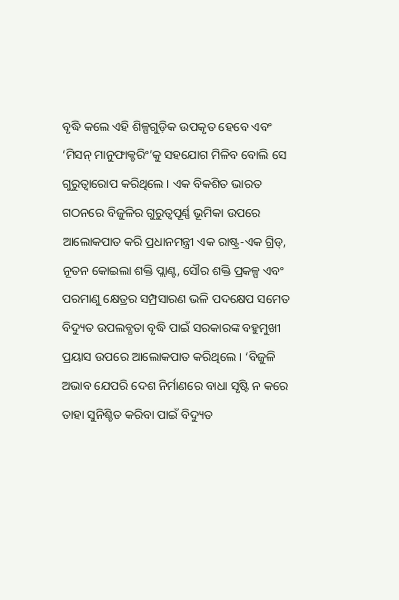ବୃଦ୍ଧି କଲେ ଏହି ଶିଳ୍ପଗୁଡ଼ିକ ଉପକୃତ ହେବେ ଏବଂ ‘ମିସନ୍ ମାନୁଫାକ୍ଚରିଂ’କୁ ସହଯୋଗ ମିଳିବ ବୋଲି ସେ ଗୁରୁତ୍ୱାରୋପ କରିଥିଲେ । ଏକ ବିକଶିତ ଭାରତ ଗଠନରେ ବିଜୁଳିର ଗୁରୁତ୍ୱପୂର୍ଣ୍ଣ ଭୂମିକା ଉପରେ ଆଲୋକପାତ କରି ପ୍ରଧାନମନ୍ତ୍ରୀ ଏକ ରାଷ୍ଟ୍ର-ଏକ ଗ୍ରିଡ୍, ନୂତନ କୋଇଲା ଶକ୍ତି ପ୍ଲାଣ୍ଟ, ସୌର ଶକ୍ତି ପ୍ରକଳ୍ପ ଏବଂ ପରମାଣୁ କ୍ଷେତ୍ରର ସମ୍ପ୍ରସାରଣ ଭଳି ପଦକ୍ଷେପ ସମେତ ବିଦ୍ୟୁତ ଉପଲବ୍ଧତା ବୃଦ୍ଧି ପାଇଁ ସରକାରଙ୍କ ବହୁମୁଖୀ ପ୍ରୟାସ ଉପରେ ଆଲୋକପାତ କରିଥିଲେ । ‘ବିଜୁଳି ଅଭାବ ଯେପରି ଦେଶ ନିର୍ମାଣରେ ବାଧା ସୃଷ୍ଟି ନ କରେ ତାହା ସୁନିଶ୍ଚିତ କରିବା ପାଇଁ ବିଦ୍ୟୁତ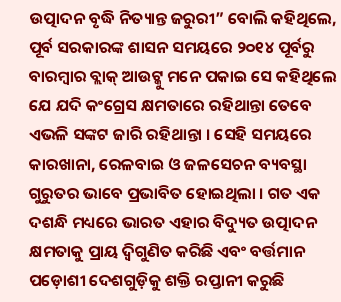ଉତ୍ପାଦନ ବୃଦ୍ଧି ନିତ୍ୟାନ୍ତ ଜରୁରୀ” ବୋଲି କହିଥିଲେ, ପୂର୍ବ ସରକାରଙ୍କ ଶାସନ ସମୟରେ ୨୦୧୪ ପୂର୍ବରୁ ବାରମ୍ବାର ବ୍ଲାକ୍ ଆଉଟ୍କୁ ମନେ ପକାଇ ସେ କହିଥିଲେ ଯେ ଯଦି କଂଗ୍ରେସ କ୍ଷମତାରେ ରହିଥାନ୍ତା ତେବେ ଏଭଳି ସଙ୍କଟ ଜାରି ରହିଥାନ୍ତା । ସେହି ସମୟରେ କାରଖାନା, ରେଳବାଇ ଓ ଜଳସେଚନ ବ୍ୟବସ୍ଥା ଗୁରୁତର ଭାବେ ପ୍ରଭାବିତ ହୋଇଥିଲା । ଗତ ଏକ ଦଶନ୍ଧି ମଧ୍ୟରେ ଭାରତ ଏହାର ବିଦ୍ୟୁତ ଉତ୍ପାଦନ କ୍ଷମତାକୁ ପ୍ରାୟ ଦ୍ୱିଗୁଣିତ କରିଛି ଏବଂ ବର୍ତ୍ତମାନ ପଡ଼ୋଶୀ ଦେଶଗୁଡ଼ିକୁ ଶକ୍ତି ରପ୍ତାନୀ କରୁଛି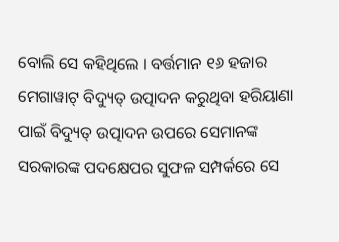ବୋଲି ସେ କହିଥିଲେ । ବର୍ତ୍ତମାନ ୧୬ ହଜାର ମେଗାୱାଟ୍ ବିଦ୍ୟୁତ୍ ଉତ୍ପାଦନ କରୁଥିବା ହରିୟାଣା ପାଇଁ ବିଦ୍ୟୁତ୍ ଉତ୍ପାଦନ ଉପରେ ସେମାନଙ୍କ ସରକାରଙ୍କ ପଦକ୍ଷେପର ସୁଫଳ ସମ୍ପର୍କରେ ସେ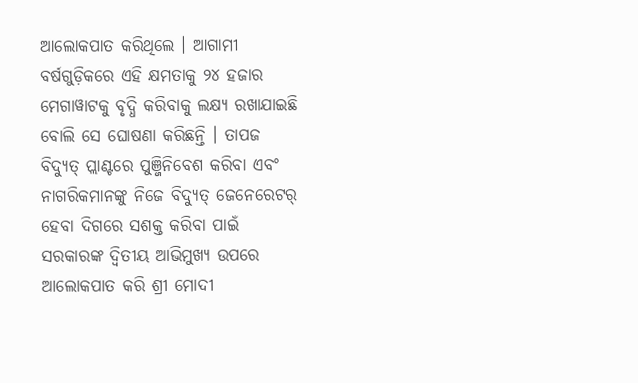ଆଲୋକପାତ କରିଥିଲେ । ଆଗାମୀ ବର୍ଷଗୁଡ଼ିକରେ ଏହି କ୍ଷମତାକୁ ୨୪ ହଜାର ମେଗାୱାଟକୁ ବୃଦ୍ଧି କରିବାକୁ ଲକ୍ଷ୍ୟ ରଖାଯାଇଛି ବୋଲି ସେ ଘୋଷଣା କରିଛନ୍ତି । ତାପଜ ବିଦ୍ୟୁତ୍ ପ୍ଲାଣ୍ଟରେ ପୁଞ୍ଜିନିବେଶ କରିବା ଏବଂ ନାଗରିକମାନଙ୍କୁ ନିଜେ ବିଦ୍ୟୁତ୍ ଜେନେରେଟର୍ ହେବା ଦିଗରେ ସଶକ୍ତ କରିବା ପାଇଁ ସରକାରଙ୍କ ଦ୍ୱିତୀୟ ଆଭିମୁଖ୍ୟ ଉପରେ ଆଲୋକପାତ କରି ଶ୍ରୀ ମୋଦୀ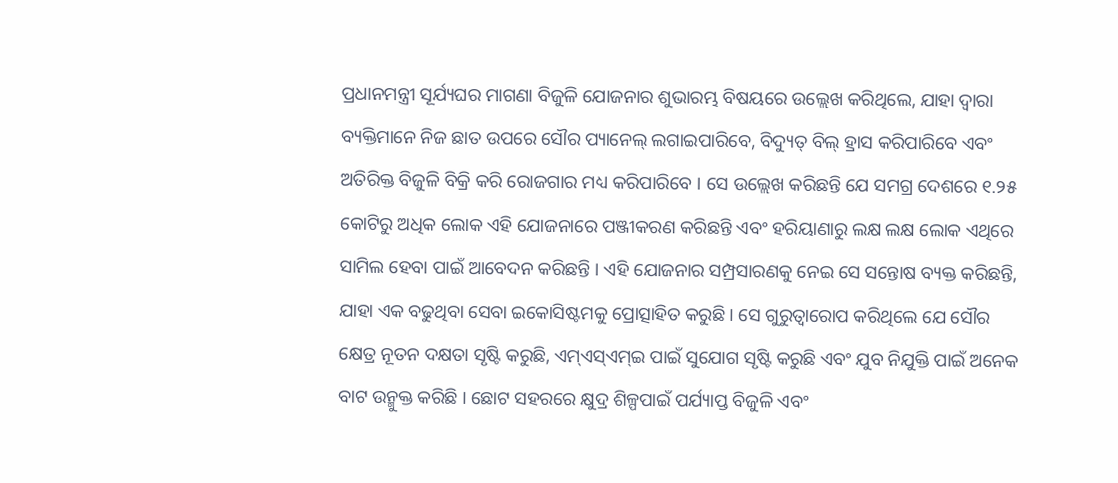ପ୍ରଧାନମନ୍ତ୍ରୀ ସୂର୍ଯ୍ୟଘର ମାଗଣା ବିଜୁଳି ଯୋଜନାର ଶୁଭାରମ୍ଭ ବିଷୟରେ ଉଲ୍ଲେଖ କରିଥିଲେ, ଯାହା ଦ୍ୱାରା ବ୍ୟକ୍ତିମାନେ ନିଜ ଛାତ ଉପରେ ସୌର ପ୍ୟାନେଲ୍ ଲଗାଇପାରିବେ, ବିଦ୍ୟୁତ୍ ବିଲ୍ ହ୍ରାସ କରିପାରିବେ ଏବଂ ଅତିରିକ୍ତ ବିଜୁଳି ବିକ୍ରି କରି ରୋଜଗାର ମଧ୍ୟ କରିପାରିବେ । ସେ ଉଲ୍ଲେଖ କରିଛନ୍ତି ଯେ ସମଗ୍ର ଦେଶରେ ୧.୨୫ କୋଟିରୁ ଅଧିକ ଲୋକ ଏହି ଯୋଜନାରେ ପଞ୍ଜୀକରଣ କରିଛନ୍ତି ଏବଂ ହରିୟାଣାରୁ ଲକ୍ଷ ଲକ୍ଷ ଲୋକ ଏଥିରେ ସାମିଲ ହେବା ପାଇଁ ଆବେଦନ କରିଛନ୍ତି । ଏହି ଯୋଜନାର ସମ୍ପ୍ରସାରଣକୁ ନେଇ ସେ ସନ୍ତୋଷ ବ୍ୟକ୍ତ କରିଛନ୍ତି, ଯାହା ଏକ ବଢୁଥିବା ସେବା ଇକୋସିଷ୍ଟମକୁ ପ୍ରୋତ୍ସାହିତ କରୁଛି । ସେ ଗୁରୁତ୍ୱାରୋପ କରିଥିଲେ ଯେ ସୌର କ୍ଷେତ୍ର ନୂତନ ଦକ୍ଷତା ସୃଷ୍ଟି କରୁଛି, ଏମ୍ଏସ୍ଏମ୍ଇ ପାଇଁ ସୁଯୋଗ ସୃଷ୍ଟି କରୁଛି ଏବଂ ଯୁବ ନିଯୁକ୍ତି ପାଇଁ ଅନେକ ବାଟ ଉନ୍ମୁକ୍ତ କରିଛି । ଛୋଟ ସହରରେ କ୍ଷୁଦ୍ର ଶିଳ୍ପପାଇଁ ପର୍ଯ୍ୟାପ୍ତ ବିଜୁଳି ଏବଂ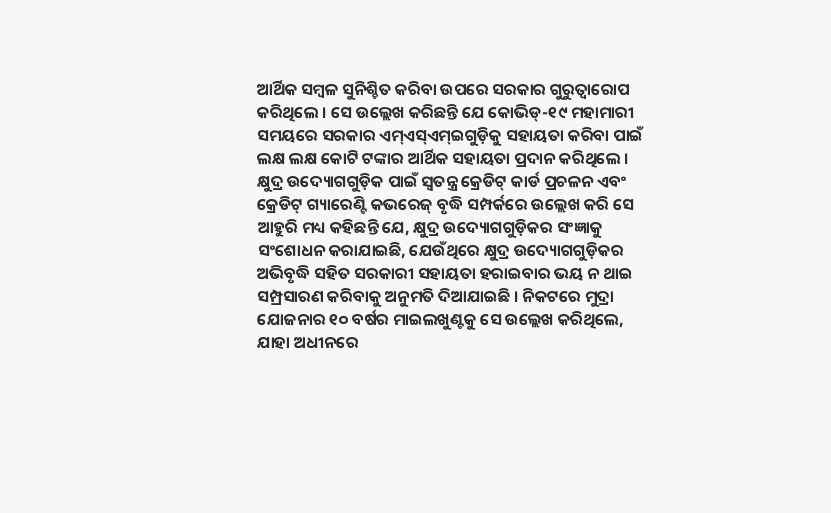ଆର୍ଥିକ ସମ୍ବଳ ସୁନିଶ୍ଚିତ କରିବା ଉପରେ ସରକାର ଗୁରୁତ୍ୱାରୋପ କରିଥିଲେ । ସେ ଉଲ୍ଲେଖ କରିଛନ୍ତି ଯେ କୋଭିଡ୍-୧୯ ମହାମାରୀ ସମୟରେ ସରକାର ଏମ୍ଏସ୍ଏମ୍ଇଗୁଡ଼ିକୁ ସହାୟତା କରିବା ପାଇଁ ଲକ୍ଷ ଲକ୍ଷ କୋଟି ଟଙ୍କାର ଆର୍ଥିକ ସହାୟତା ପ୍ରଦାନ କରିଥିଲେ । କ୍ଷୁଦ୍ର ଉଦ୍ୟୋଗଗୁଡ଼ିକ ପାଇଁ ସ୍ୱତନ୍ତ୍ର କ୍ରେଡିଟ୍ କାର୍ଡ ପ୍ରଚଳନ ଏବଂ କ୍ରେଡିଟ୍ ଗ୍ୟାରେଣ୍ଟି କଭରେଜ୍ ବୃଦ୍ଧି ସମ୍ପର୍କରେ ଉଲ୍ଲେଖ କରି ସେ ଆହୁରି ମଧ୍ୟ କହିଛନ୍ତି ଯେ, କ୍ଷୁଦ୍ର ଉଦ୍ୟୋଗଗୁଡ଼ିକର ସଂଜ୍ଞାକୁ ସଂଶୋଧନ କରାଯାଇଛି, ଯେଉଁଥିରେ କ୍ଷୁଦ୍ର ଉଦ୍ୟୋଗଗୁଡ଼ିକର ଅଭିବୃଦ୍ଧି ସହିତ ସରକାରୀ ସହାୟତା ହରାଇବାର ଭୟ ନ ଥାଇ ସମ୍ପ୍ରସାରଣ କରିବାକୁ ଅନୁମତି ଦିଆଯାଇଛି । ନିକଟରେ ମୁଦ୍ରା ଯୋଜନାର ୧୦ ବର୍ଷର ମାଇଲଖୁଣ୍ଟକୁ ସେ ଉଲ୍ଲେଖ କରିଥିଲେ, ଯାହା ଅଧୀନରେ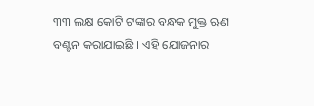୩୩ ଲକ୍ଷ କୋଟି ଟଙ୍କାର ବନ୍ଧକ ମୁକ୍ତ ଋଣ ବଣ୍ଟନ କରାଯାଇଛି । ଏହି ଯୋଜନାର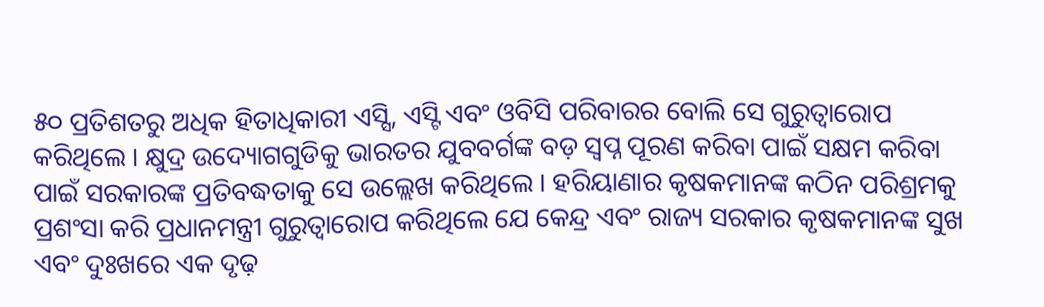୫୦ ପ୍ରତିଶତରୁ ଅଧିକ ହିତାଧିକାରୀ ଏସ୍ସି, ଏସ୍ଟି ଏବଂ ଓବିସି ପରିବାରର ବୋଲି ସେ ଗୁରୁତ୍ୱାରୋପ କରିଥିଲେ । କ୍ଷୁଦ୍ର ଉଦ୍ୟୋଗଗୁଡିକୁ ଭାରତର ଯୁବବର୍ଗଙ୍କ ବଡ଼ ସ୍ୱପ୍ନ ପୂରଣ କରିବା ପାଇଁ ସକ୍ଷମ କରିବା ପାଇଁ ସରକାରଙ୍କ ପ୍ରତିବଦ୍ଧତାକୁ ସେ ଉଲ୍ଲେଖ କରିଥିଲେ । ହରିୟାଣାର କୃଷକମାନଙ୍କ କଠିନ ପରିଶ୍ରମକୁ ପ୍ରଶଂସା କରି ପ୍ରଧାନମନ୍ତ୍ରୀ ଗୁରୁତ୍ୱାରୋପ କରିଥିଲେ ଯେ କେନ୍ଦ୍ର ଏବଂ ରାଜ୍ୟ ସରକାର କୃଷକମାନଙ୍କ ସୁଖ ଏବଂ ଦୁଃଖରେ ଏକ ଦୃଢ଼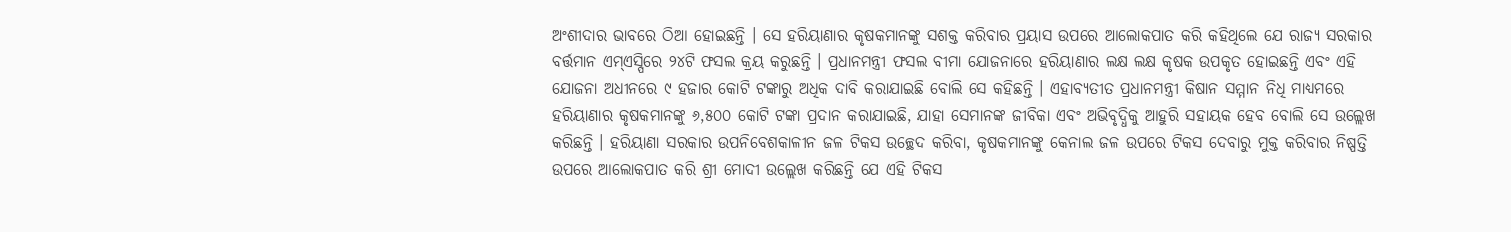ଅଂଶୀଦାର ଭାବରେ ଠିଆ ହୋଇଛନ୍ତି । ସେ ହରିୟାଣାର କୃଷକମାନଙ୍କୁ ସଶକ୍ତ କରିବାର ପ୍ରୟାସ ଉପରେ ଆଲୋକପାତ କରି କହିଥିଲେ ଯେ ରାଜ୍ୟ ସରକାର ବର୍ତ୍ତମାନ ଏମ୍ଏସ୍ପିରେ ୨୪ଟି ଫସଲ କ୍ରୟ କରୁଛନ୍ତି । ପ୍ରଧାନମନ୍ତ୍ରୀ ଫସଲ ବୀମା ଯୋଜନାରେ ହରିୟାଣାର ଲକ୍ଷ ଲକ୍ଷ କୃଷକ ଉପକୃତ ହୋଇଛନ୍ତି ଏବଂ ଏହି ଯୋଜନା ଅଧୀନରେ ୯ ହଜାର କୋଟି ଟଙ୍କାରୁ ଅଧିକ ଦାବି କରାଯାଇଛି ବୋଲି ସେ କହିଛନ୍ତି । ଏହାବ୍ୟତୀତ ପ୍ରଧାନମନ୍ତ୍ରୀ କିଷାନ ସମ୍ମାନ ନିଧି ମାଧ୍ୟମରେ ହରିୟାଣାର କୃଷକମାନଙ୍କୁ ୬,୫୦୦ କୋଟି ଟଙ୍କା ପ୍ରଦାନ କରାଯାଇଛି, ଯାହା ସେମାନଙ୍କ ଜୀବିକା ଏବଂ ଅଭିବୃଦ୍ଧିକୁ ଆହୁରି ସହାୟକ ହେବ ବୋଲି ସେ ଉଲ୍ଲେଖ କରିଛନ୍ତି । ହରିୟାଣା ସରକାର ଉପନିବେଶକାଳୀନ ଜଳ ଟିକସ ଉଚ୍ଛେଦ କରିବା, କୃଷକମାନଙ୍କୁ କେନାଲ ଜଳ ଉପରେ ଟିକସ ଦେବାରୁ ମୁକ୍ତ କରିବାର ନିଷ୍ପତ୍ତି ଉପରେ ଆଲୋକପାତ କରି ଶ୍ରୀ ମୋଦୀ ଉଲ୍ଲେଖ କରିଛନ୍ତି ଯେ ଏହି ଟିକସ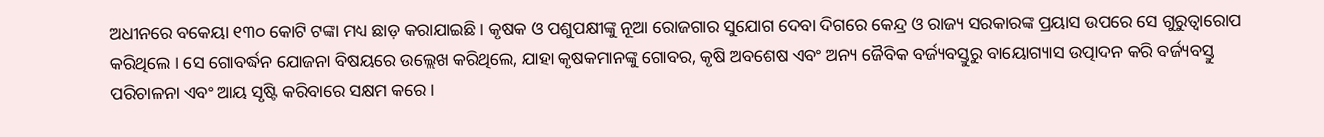ଅଧୀନରେ ବକେୟା ୧୩୦ କୋଟି ଟଙ୍କା ମଧ୍ୟ ଛାଡ଼ କରାଯାଇଛି । କୃଷକ ଓ ପଶୁପକ୍ଷୀଙ୍କୁ ନୂଆ ରୋଜଗାର ସୁଯୋଗ ଦେବା ଦିଗରେ କେନ୍ଦ୍ର ଓ ରାଜ୍ୟ ସରକାରଙ୍କ ପ୍ରୟାସ ଉପରେ ସେ ଗୁରୁତ୍ୱାରୋପ କରିଥିଲେ । ସେ ଗୋବର୍ଦ୍ଧନ ଯୋଜନା ବିଷୟରେ ଉଲ୍ଲେଖ କରିଥିଲେ, ଯାହା କୃଷକମାନଙ୍କୁ ଗୋବର, କୃଷି ଅବଶେଷ ଏବଂ ଅନ୍ୟ ଜୈବିକ ବର୍ଜ୍ୟବସ୍ତୁରୁ ବାୟୋଗ୍ୟାସ ଉତ୍ପାଦନ କରି ବର୍ଜ୍ୟବସ୍ତୁ ପରିଚାଳନା ଏବଂ ଆୟ ସୃଷ୍ଟି କରିବାରେ ସକ୍ଷମ କରେ ।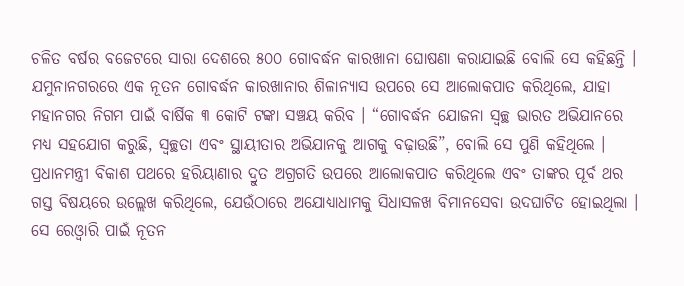ଚଳିତ ବର୍ଷର ବଜେଟରେ ସାରା ଦେଶରେ ୫୦୦ ଗୋବର୍ଦ୍ଧନ କାରଖାନା ଘୋଷଣା କରାଯାଇଛି ବୋଲି ସେ କହିଛନ୍ତି । ଯମୁନାନଗରରେ ଏକ ନୂତନ ଗୋବର୍ଦ୍ଧନ କାରଖାନାର ଶିଳାନ୍ୟାସ ଉପରେ ସେ ଆଲୋକପାତ କରିଥିଲେ, ଯାହା ମହାନଗର ନିଗମ ପାଇଁ ବାର୍ଷିକ ୩ କୋଟି ଟଙ୍କା ସଞ୍ଚୟ କରିବ । “ଗୋବର୍ଦ୍ଧନ ଯୋଜନା ସ୍ୱଚ୍ଛ ଭାରତ ଅଭିଯାନରେ ମଧ୍ୟ ସହଯୋଗ କରୁଛି, ସ୍ୱଚ୍ଛତା ଏବଂ ସ୍ଥାୟୀତାର ଅଭିଯାନକୁ ଆଗକୁ ବଢ଼ାଉଛି”, ବୋଲି ସେ ପୁଣି କହିଥିଲେ । ପ୍ରଧାନମନ୍ତ୍ରୀ ବିକାଶ ପଥରେ ହରିୟାଣାର ଦ୍ରୁତ ଅଗ୍ରଗତି ଉପରେ ଆଲୋକପାତ କରିଥିଲେ ଏବଂ ତାଙ୍କର ପୂର୍ବ ଥର ଗସ୍ତ ବିଷୟରେ ଉଲ୍ଲେଖ କରିଥିଲେ, ଯେଉଁଠାରେ ଅଯୋଧ୍ୟାଧାମକୁ ସିଧାସଳଖ ବିମାନସେବା ଉଦଘାଟିତ ହୋଇଥିଲା । ସେ ରେଓ୍ଵାରି ପାଇଁ ନୂତନ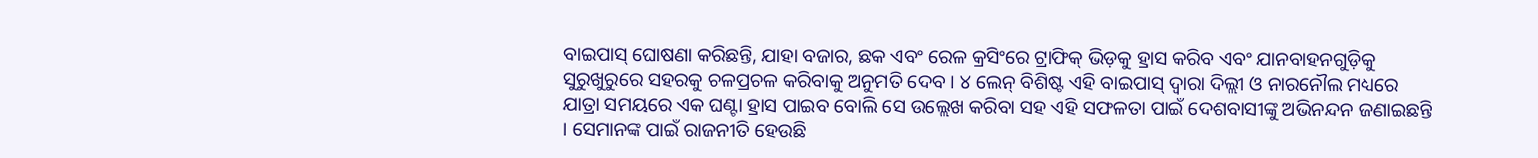ବାଇପାସ୍ ଘୋଷଣା କରିଛନ୍ତି, ଯାହା ବଜାର, ଛକ ଏବଂ ରେଳ କ୍ରସିଂରେ ଟ୍ରାଫିକ୍ ଭିଡ଼କୁ ହ୍ରାସ କରିବ ଏବଂ ଯାନବାହନଗୁଡ଼ିକୁ ସୁରୁଖୁରୁରେ ସହରକୁ ଚଳପ୍ରଚଳ କରିବାକୁ ଅନୁମତି ଦେବ । ୪ ଲେନ୍ ବିଶିଷ୍ଟ ଏହି ବାଇପାସ୍ ଦ୍ୱାରା ଦିଲ୍ଲୀ ଓ ନାରନୌଲ ମଧ୍ୟରେ ଯାତ୍ରା ସମୟରେ ଏକ ଘଣ୍ଟା ହ୍ରାସ ପାଇବ ବୋଲି ସେ ଉଲ୍ଲେଖ କରିବା ସହ ଏହି ସଫଳତା ପାଇଁ ଦେଶବାସୀଙ୍କୁ ଅଭିନନ୍ଦନ ଜଣାଇଛନ୍ତି । ସେମାନଙ୍କ ପାଇଁ ରାଜନୀତି ହେଉଛି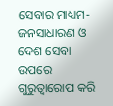ସେବାର ମାଧ୍ୟମ- ଜନସାଧାରଣ ଓ ଦେଶ ସେବା ଉପରେ ଗୁରୁତ୍ୱାରୋପ କରି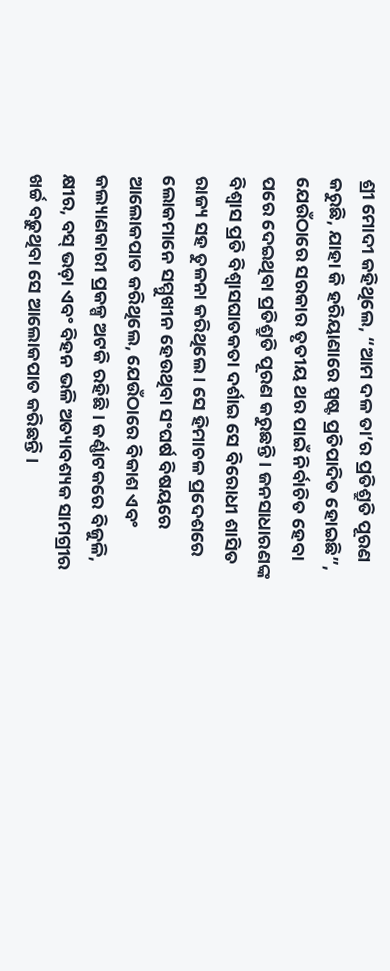ଶ୍ରୀ ମୋଦୀ କହିଥିଲେ, “ଆମ ଦଳ ତା’ର ପ୍ରତିଶ୍ରୁତି ପୂରଣ କରୁଛି, ଯାହା କି ହରିୟାଣାରେ ସ୍ପଷ୍ଟ ପ୍ରତିପାଦିତ ହୋଇଛି”, ଯେଉଁଠାରେ ସରକାର ତୃତୀୟ ଥର ପାଇଁ ନିର୍ବାଚିତ ହେବା ପରେ ଦେଇଥିବା ପ୍ରତିଶ୍ରୁତି ପୂରଣ କରୁଛନ୍ତି । ଜନସାଧାରଣଙ୍କ ବିଶ୍ୱାସ ପ୍ରତି ବିଶ୍ୱାସଘାତକତା ଦର୍ଶାଇ ସେ ବିରୋଧୀ ଶାସିତ ରାଜ୍ୟ ସହ ତୁଳନା କରିଥିଲେ । ସେ ହିମାଚଳ ପ୍ରଦେଶରେ ଲୋକମାନେ ସମ୍ମୁଖୀନ ହେଉଥିବା ସଂଘର୍ଷ ବିଷୟରେ ଆଲୋକପାତ କରିଥିଲେ, ଯେଉଁଠାରେ ବିକାଶ ଏବଂ କଲ୍ୟାଣକାରୀ ପ୍ରକଳ୍ପ ଅଟକି ରହିଛି । କର୍ଣ୍ଣାଟକରେ ବିଜୁଳି, କ୍ଷୀର, ବସ୍ ଭଡ଼ା ଏବଂ ବିହନ ଭଳି ଅତ୍ୟାବଶ୍ୟକ ସାମଗ୍ରୀର ଖର୍ଚ୍ଚ ବଢ଼ୁଥିବା ସେ ଆଲୋକପାତ କରିଛନ୍ତି ।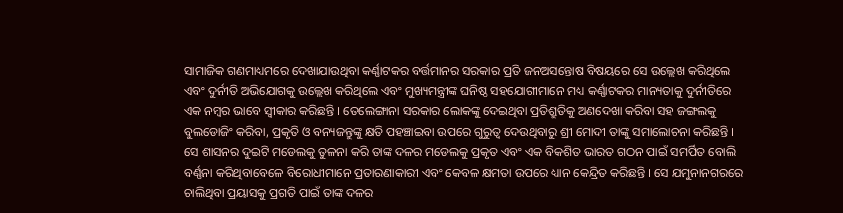ସାମାଜିକ ଗଣମାଧ୍ୟମରେ ଦେଖାଯାଉଥିବା କର୍ଣ୍ଣାଟକର ବର୍ତ୍ତମାନର ସରକାର ପ୍ରତି ଜନଅସନ୍ତୋଷ ବିଷୟରେ ସେ ଉଲ୍ଲେଖ କରିଥିଲେ ଏବଂ ଦୁର୍ନୀତି ଅଭିଯୋଗକୁ ଉଲ୍ଲେଖ କରିଥିଲେ ଏବଂ ମୁଖ୍ୟମନ୍ତ୍ରୀଙ୍କ ଘନିଷ୍ଠ ସହଯୋଗୀମାନେ ମଧ୍ୟ କର୍ଣ୍ଣାଟକର ମାନ୍ୟତାକୁ ଦୁର୍ନୀତିରେ ଏକ ନମ୍ବର ଭାବେ ସ୍ୱୀକାର କରିଛନ୍ତି । ତେଲେଙ୍ଗାନା ସରକାର ଲୋକଙ୍କୁ ଦେଇଥିବା ପ୍ରତିଶ୍ରୁତିକୁ ଅଣଦେଖା କରିବା ସହ ଜଙ୍ଗଲକୁ ବୁଲଡୋଜିଂ କରିବା, ପ୍ରକୃତି ଓ ବନ୍ୟଜନ୍ତୁଙ୍କୁ କ୍ଷତି ପହଞ୍ଚାଇବା ଉପରେ ଗୁରୁତ୍ୱ ଦେଉଥିବାରୁ ଶ୍ରୀ ମୋଦୀ ତାଙ୍କୁ ସମାଲୋଚନା କରିଛନ୍ତି । ସେ ଶାସନର ଦୁଇଟି ମଡେଲକୁ ତୁଳନା କରି ତାଙ୍କ ଦଳର ମଡେଲକୁ ପ୍ରକୃତ ଏବଂ ଏକ ବିକଶିତ ଭାରତ ଗଠନ ପାଇଁ ସମର୍ପିତ ବୋଲି ବର୍ଣ୍ଣନା କରିଥିବାବେଳେ ବିରୋଧୀମାନେ ପ୍ରତାରଣାକାରୀ ଏବଂ କେବଳ କ୍ଷମତା ଉପରେ ଧ୍ୟାନ କେନ୍ଦ୍ରିତ କରିଛନ୍ତି । ସେ ଯମୁନାନଗରରେ ଚାଲିଥିବା ପ୍ରୟାସକୁ ପ୍ରଗତି ପାଇଁ ତାଙ୍କ ଦଳର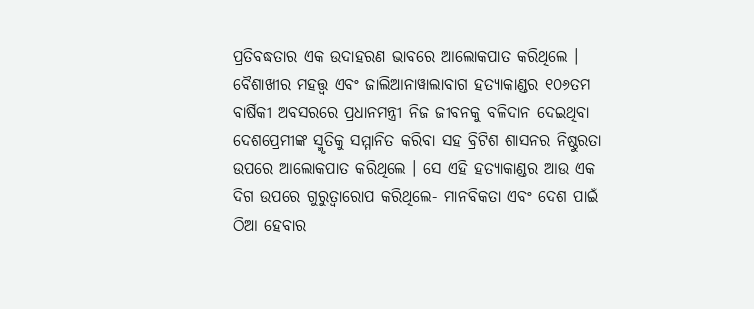ପ୍ରତିବଦ୍ଧତାର ଏକ ଉଦାହରଣ ଭାବରେ ଆଲୋକପାତ କରିଥିଲେ । ବୈଶାଖୀର ମହତ୍ତ୍ୱ ଏବଂ ଜାଲିଆନାୱାଲାବାଗ ହତ୍ୟାକାଣ୍ଡର ୧୦୬ତମ ବାର୍ଷିକୀ ଅବସରରେ ପ୍ରଧାନମନ୍ତ୍ରୀ ନିଜ ଜୀବନକୁ ବଳିଦାନ ଦେଇଥିବା ଦେଶପ୍ରେମୀଙ୍କ ସ୍ମୃତିକୁ ସମ୍ମାନିତ କରିବା ସହ ବ୍ରିଟିଶ ଶାସନର ନିଷ୍ଠୁରତା ଉପରେ ଆଲୋକପାତ କରିଥିଲେ । ସେ ଏହି ହତ୍ୟାକାଣ୍ଡର ଆଉ ଏକ ଦିଗ ଉପରେ ଗୁରୁତ୍ୱାରୋପ କରିଥିଲେ- ମାନବିକତା ଏବଂ ଦେଶ ପାଇଁ ଠିଆ ହେବାର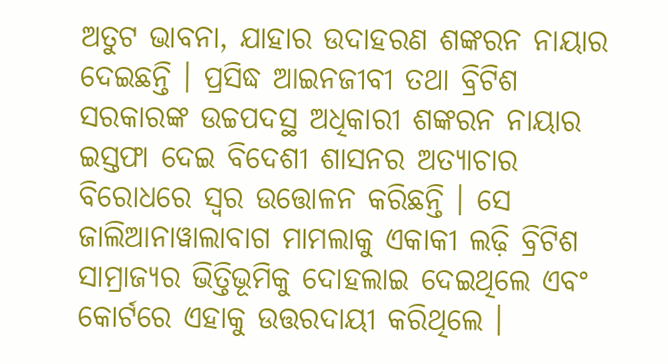ଅତୁଟ ଭାବନା, ଯାହାର ଉଦାହରଣ ଶଙ୍କରନ ନାୟାର ଦେଇଛନ୍ତି । ପ୍ରସିଦ୍ଧ ଆଇନଜୀବୀ ତଥା ବ୍ରିଟିଶ ସରକାରଙ୍କ ଉଚ୍ଚପଦସ୍ଥ ଅଧିକାରୀ ଶଙ୍କରନ ନାୟାର ଇସ୍ତଫା ଦେଇ ବିଦେଶୀ ଶାସନର ଅତ୍ୟାଚାର ବିରୋଧରେ ସ୍ୱର ଉତ୍ତୋଳନ କରିଛନ୍ତି । ସେ ଜାଲିଆନାୱାଲାବାଗ ମାମଲାକୁ ଏକାକୀ ଲଢ଼ି ବ୍ରିଟିଶ ସାମ୍ରାଜ୍ୟର ଭିତ୍ତିଭୂମିକୁ ଦୋହଲାଇ ଦେଇଥିଲେ ଏବଂ କୋର୍ଟରେ ଏହାକୁ ଉତ୍ତରଦାୟୀ କରିଥିଲେ ।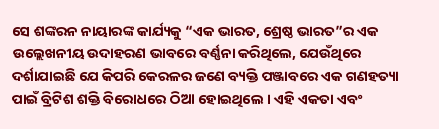ସେ ଶଙ୍କରନ ନାୟାରଙ୍କ କାର୍ଯ୍ୟକୁ “ଏକ ଭାରତ, ଶ୍ରେଷ୍ଠ ଭାରତ”ର ଏକ ଉଲ୍ଲେଖନୀୟ ଉଦାହରଣ ଭାବରେ ବର୍ଣ୍ଣନା କରିଥିଲେ, ଯେଉଁଥିରେ ଦର୍ଶାଯାଇଛି ଯେ କିପରି କେରଳର ଜଣେ ବ୍ୟକ୍ତି ପଞ୍ଜାବରେ ଏକ ଗଣହତ୍ୟା ପାଇଁ ବ୍ରିଟିଶ ଶକ୍ତି ବିରୋଧରେ ଠିଆ ହୋଇଥିଲେ । ଏହି ଏକତା ଏବଂ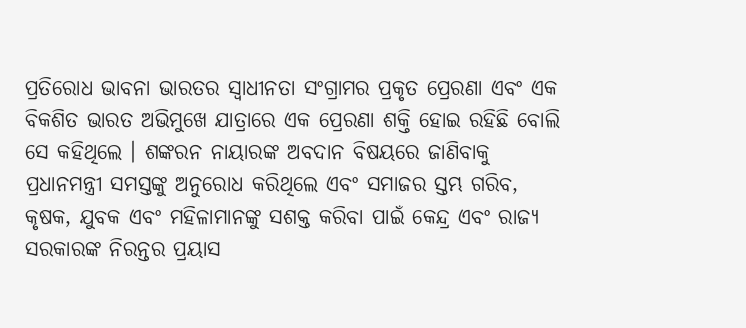ପ୍ରତିରୋଧ ଭାବନା ଭାରତର ସ୍ୱାଧୀନତା ସଂଗ୍ରାମର ପ୍ରକୃତ ପ୍ରେରଣା ଏବଂ ଏକ ବିକଶିତ ଭାରତ ଅଭିମୁଖେ ଯାତ୍ରାରେ ଏକ ପ୍ରେରଣା ଶକ୍ତି ହୋଇ ରହିଛି ବୋଲି ସେ କହିଥିଲେ । ଶଙ୍କରନ ନାୟାରଙ୍କ ଅବଦାନ ବିଷୟରେ ଜାଣିବାକୁ ପ୍ରଧାନମନ୍ତ୍ରୀ ସମସ୍ତଙ୍କୁ ଅନୁରୋଧ କରିଥିଲେ ଏବଂ ସମାଜର ସ୍ତମ୍ଭ ଗରିବ, କୃଷକ, ଯୁବକ ଏବଂ ମହିଳାମାନଙ୍କୁ ସଶକ୍ତ କରିବା ପାଇଁ କେନ୍ଦ୍ର ଏବଂ ରାଜ୍ୟ ସରକାରଙ୍କ ନିରନ୍ତର ପ୍ରୟାସ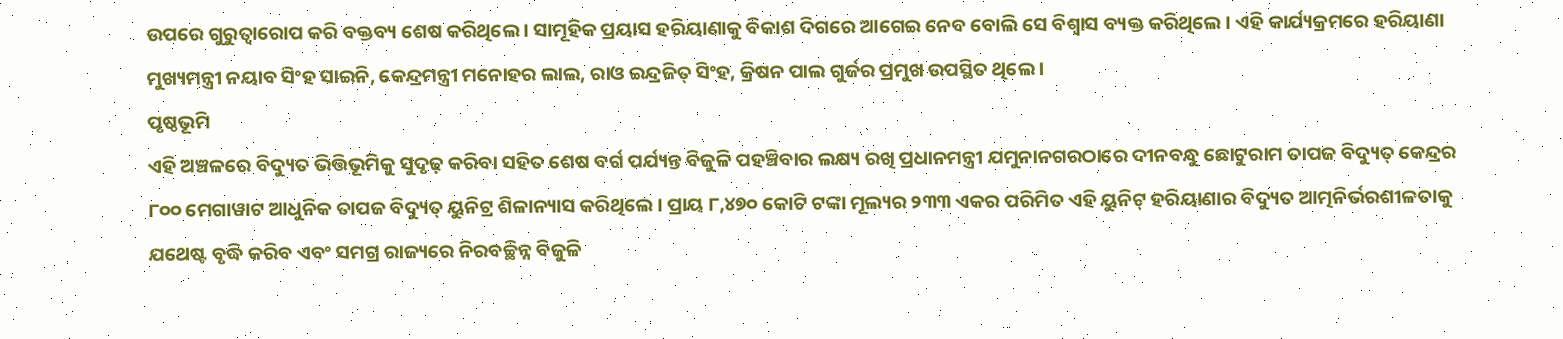ଉପରେ ଗୁରୁତ୍ୱାରୋପ କରି ବକ୍ତବ୍ୟ ଶେଷ କରିଥିଲେ । ସାମୂହିକ ପ୍ରୟାସ ହରିୟାଣାକୁ ବିକାଶ ଦିଗରେ ଆଗେଇ ନେବ ବୋଲି ସେ ବିଶ୍ୱାସ ବ୍ୟକ୍ତ କରିଥିଲେ । ଏହି କାର୍ଯ୍ୟକ୍ରମରେ ହରିୟାଣା ମୁଖ୍ୟମନ୍ତ୍ରୀ ନୟାବ ସିଂହ ସାଇନି, କେନ୍ଦ୍ରମନ୍ତ୍ରୀ ମନୋହର ଲାଲ, ରାଓ ଇନ୍ଦ୍ରଜିତ୍ ସିଂହ, କ୍ରିଷନ ପାଲ ଗୁର୍ଜର ପ୍ରମୁଖ ଉପସ୍ଥିତ ଥିଲେ ।
ପୃଷ୍ଠଭୂମି
ଏହି ଅଞ୍ଚଳରେ ବିଦ୍ୟୁତ ଭିତ୍ତିଭୂମିକୁ ସୁଦୃଢ଼ କରିବା ସହିତ ଶେଷ ବର୍ଗ ପର୍ଯ୍ୟନ୍ତ ବିଜୁଳି ପହଞ୍ଚିବାର ଲକ୍ଷ୍ୟ ରଖି ପ୍ରଧାନମନ୍ତ୍ରୀ ଯମୁନାନଗରଠାରେ ଦୀନବନ୍ଧୁ ଛୋଟୁରାମ ତାପଜ ବିଦ୍ୟୁତ୍ କେନ୍ଦ୍ରର ୮୦୦ ମେଗାୱାଟ ଆଧୁନିକ ତାପଜ ବିଦ୍ୟୁତ୍ ୟୁନିଟ୍ର ଶିଳାନ୍ୟାସ କରିଥିଲେ । ପ୍ରାୟ ୮,୪୭୦ କୋଟି ଟଙ୍କା ମୂଲ୍ୟର ୨୩୩ ଏକର ପରିମିତ ଏହି ୟୁନିଟ୍ ହରିୟାଣାର ବିଦ୍ୟୁତ ଆତ୍ମନିର୍ଭରଶୀଳତାକୁ ଯଥେଷ୍ଟ ବୃଦ୍ଧି କରିବ ଏବଂ ସମଗ୍ର ରାଜ୍ୟରେ ନିରବଚ୍ଛିନ୍ନ ବିଜୁଳି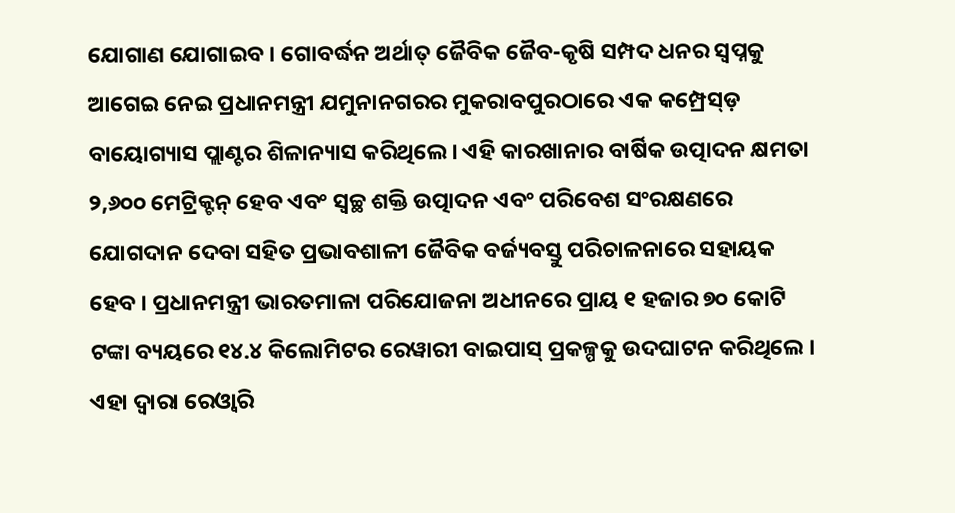ଯୋଗାଣ ଯୋଗାଇବ । ଗୋବର୍ଦ୍ଧନ ଅର୍ଥାତ୍ ଜୈବିକ ଜୈବ-କୃଷି ସମ୍ପଦ ଧନର ସ୍ୱପ୍ନକୁ ଆଗେଇ ନେଇ ପ୍ରଧାନମନ୍ତ୍ରୀ ଯମୁନାନଗରର ମୁକରାବପୁରଠାରେ ଏକ କମ୍ପ୍ରେସ୍ଡ଼ ବାୟୋଗ୍ୟାସ ପ୍ଲାଣ୍ଟର ଶିଳାନ୍ୟାସ କରିଥିଲେ । ଏହି କାରଖାନାର ବାର୍ଷିକ ଉତ୍ପାଦନ କ୍ଷମତା ୨,୬୦୦ ମେଟ୍ରିକ୍ଟନ୍ ହେବ ଏବଂ ସ୍ୱଚ୍ଛ ଶକ୍ତି ଉତ୍ପାଦନ ଏବଂ ପରିବେଶ ସଂରକ୍ଷଣରେ ଯୋଗଦାନ ଦେବା ସହିତ ପ୍ରଭାବଶାଳୀ ଜୈବିକ ବର୍ଜ୍ୟବସ୍ତୁ ପରିଚାଳନାରେ ସହାୟକ ହେବ । ପ୍ରଧାନମନ୍ତ୍ରୀ ଭାରତମାଳା ପରିଯୋଜନା ଅଧୀନରେ ପ୍ରାୟ ୧ ହଜାର ୭୦ କୋଟି ଟଙ୍କା ବ୍ୟୟରେ ୧୪.୪ କିଲୋମିଟର ରେୱାରୀ ବାଇପାସ୍ ପ୍ରକଳ୍ପକୁ ଉଦଘାଟନ କରିଥିଲେ । ଏହା ଦ୍ୱାରା ରେଓ୍ଵାରି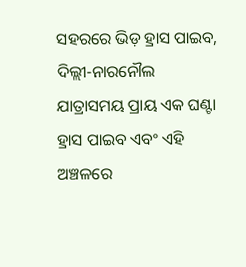ସହରରେ ଭିଡ଼ ହ୍ରାସ ପାଇବ, ଦିଲ୍ଲୀ-ନାରନୌଲ ଯାତ୍ରାସମୟ ପ୍ରାୟ ଏକ ଘଣ୍ଟା ହ୍ରାସ ପାଇବ ଏବଂ ଏହି ଅଞ୍ଚଳରେ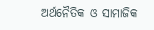ଅର୍ଥନୈତିକ ଓ ସାମାଜିକ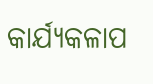କାର୍ଯ୍ୟକଳାପ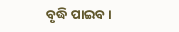ବୃଦ୍ଧି ପାଇବ ।